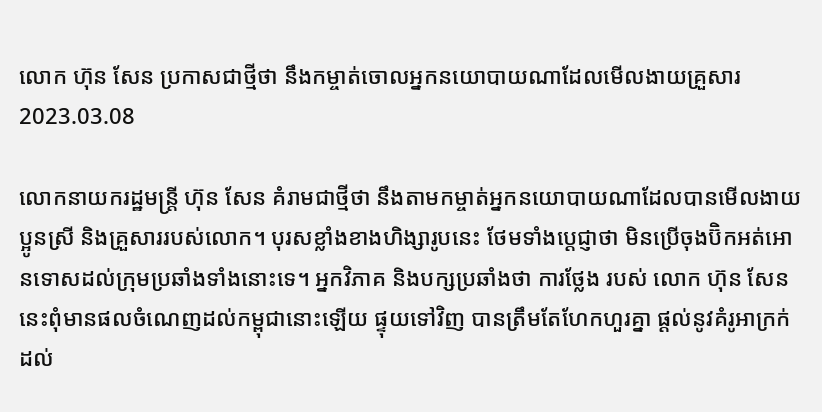លោក ហ៊ុន សែន ប្រកាសជាថ្មីថា នឹងកម្ចាត់ចោលអ្នកនយោបាយណាដែលមើលងាយគ្រួសារ
2023.03.08

លោកនាយករដ្ឋមន្ត្រី ហ៊ុន សែន គំរាមជាថ្មីថា នឹងតាមកម្ចាត់អ្នកនយោបាយណាដែលបានមើលងាយប្អូនស្រី និងគ្រួសាររបស់លោក។ បុរសខ្លាំងខាងហិង្សារូបនេះ ថែមទាំងប្ដេជ្ញាថា មិនប្រើចុងប៊ិកអត់អោនទោសដល់ក្រុមប្រឆាំងទាំងនោះទេ។ អ្នកវិភាគ និងបក្សប្រឆាំងថា ការថ្លែង របស់ លោក ហ៊ុន សែន នេះពុំមានផលចំណេញដល់កម្ពុជានោះឡើយ ផ្ទុយទៅវិញ បានត្រឹមតែហែកហួរគ្នា ផ្ដល់នូវគំរូអាក្រក់ដល់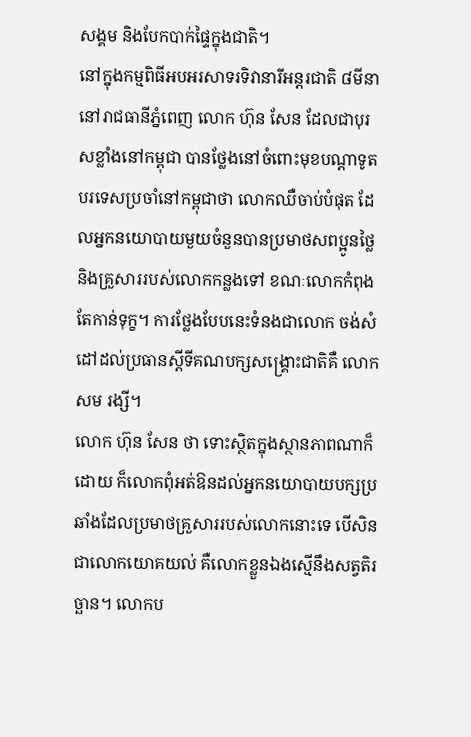សង្គម និងបែកបាក់ផ្ទៃក្នុងជាតិ។
នៅក្នុងកម្មពិធីអបអរសាទរទិវានារីអន្តរជាតិ ៨មីនា នៅរាជធានីភ្នំពេញ លោក ហ៊ុន សែន ដែលជាបុរសខ្លាំងនៅកម្ពុជា បានថ្លែងនៅចំពោះមុខបណ្តាទូតបរទេសប្រចាំនៅកម្ពុជាថា លោកឈឺចាប់បំផុត ដែលអ្នកនយោបាយមួយចំនួនបានប្រមាថសពប្អូនថ្លៃ និងគ្រួសាររបស់លោកកន្លងទៅ ខណៈលោកកំពុងតែកាន់ទុក្ខ។ ការថ្លែងបែបនេះទំនងជាលោក ចង់សំដៅដល់ប្រធានស្ដីទីគណបក្សសង្គ្រោះជាតិគឺ លោក សម រង្សី។
លោក ហ៊ុន សែន ថា ទោះស្ថិតក្នុងស្ថានភាពណាក៏ដោយ ក៏លោកពុំអត់ឱនដល់អ្នកនយោបាយបក្សប្រឆាំងដែលប្រមាថគ្រួសាររបស់លោកនោះទេ បើសិនជាលោកយោគយល់ គឺលោកខ្លួនឯងស្មើនឹងសត្វតិរច្ឆាន។ លោកប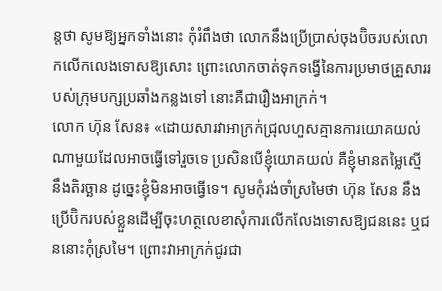ន្តថា សូមឱ្យអ្នកទាំងនោះ កុំរំពឹងថា លោកនឹងប្រើប្រាស់ចុងប៊ិចរបស់លោកលើកលេងទោសឱ្យសោះ ព្រោះលោកចាត់ទុកទង្វើនៃការប្រមាថគ្រួសាររបស់ក្រុមបក្សប្រឆាំងកន្លងទៅ នោះគឺជារឿងអាក្រក់។
លោក ហ៊ុន សែន៖ «ដោយសារវាអាក្រក់ជ្រុលហួសគ្មានការយោគយល់ណាមួយដែលអាចធ្វើទៅរួចទេ ប្រសិនបើខ្ញុំយោគយល់ គឺខ្ញុំមានតម្លៃស្មើនឹងតិរច្ឆាន ដូច្នេះខ្ញុំមិនអាចធ្វើទេ។ សូមកុំរង់ចាំស្រមៃថា ហ៊ុន សែន នឹងប្រើប៊ិករបស់ខ្លួនដើម្បីចុះហត្ថលេខាសុំការលើកលែងទោសឱ្យជននេះ ឬជននោះកុំស្រមៃ។ ព្រោះវាអាក្រក់ជូរជា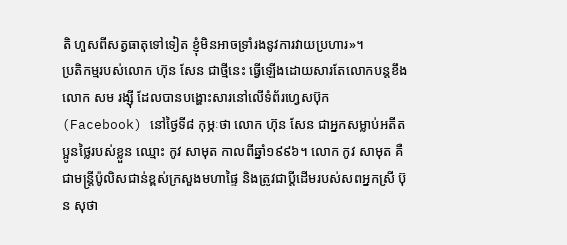តិ ហួសពីសត្វធាតុទៅទៀត ខ្ញុំមិនអាចទ្រាំរងនូវការវាយប្រហារ»។
ប្រតិកម្មរបស់លោក ហ៊ុន សែន ជាថ្មីនេះ ធ្វើឡើងដោយសារតែលោកបន្តខឹង លោក សម រង្ស៊ី ដែលបានបង្ហោះសារនៅលើទំព័រហ្វេសប៊ុក (Facebook) នៅថ្ងៃទី៨ កុម្ភៈថា លោក ហ៊ុន សែន ជាអ្នកសម្លាប់អតីតប្អូនថ្លៃរបស់ខ្លួន ឈ្មោះ កូវ សាមុត កាលពីឆ្នាំ១៩៩៦។ លោក កូវ សាមុត គឺជាមន្ត្រីប៉ូលិសជាន់ខ្ពស់ក្រសួងមហាផ្ទៃ និងត្រូវជាប្តីដើមរបស់សពអ្នកស្រី ប៊ុន សុថា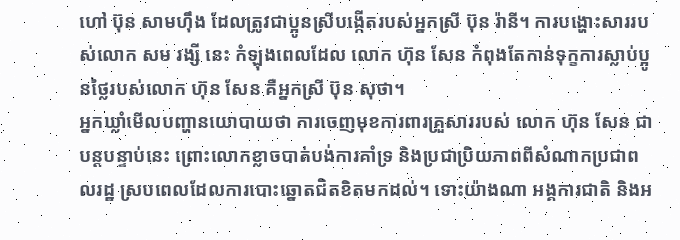ហៅ ប៊ុន សាមហ៊ឹង ដែលត្រូវជាប្អូនស្រីបង្កើតរបស់អ្នកស្រី ប៊ុន រ៉ានី។ ការបង្ហោះសាររបស់លោក សម រង្សី នេះ កំឡុងពេលដែល លោក ហ៊ុន សែន កំពុងតែកាន់ទុក្ខការស្លាប់ប្អូនថ្លៃរបស់លោក ហ៊ុន សែន គឺអ្នកស្រី ប៊ុន សុថា។
អ្នកឃ្លាំមើលបញ្ហានយោបាយថា ការចេញមុខការពារគ្រួសាររបស់ លោក ហ៊ុន សែន ជាបន្តបន្ទាប់នេះ ព្រោះលោកខ្លាចបាត់បង់ការគាំទ្រ និងប្រជាប្រិយភាពពីសំណាកប្រជាពលរដ្ឋ ស្របពេលដែលការបោះឆ្នោតជិតខិតមកដល់។ ទោះយ៉ាងណា អង្គការជាតិ និងអ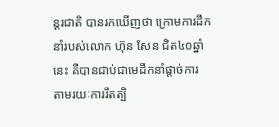ន្តរជាតិ បានរកឃើញថា ក្រោមការដឹកនាំរបស់លោក ហ៊ុន សែន ជិត៤០ឆ្នាំនេះ គឺបានជាប់ជាមេដឹកនាំផ្ដាច់ការ តាមរយៈការរឹតត្បិ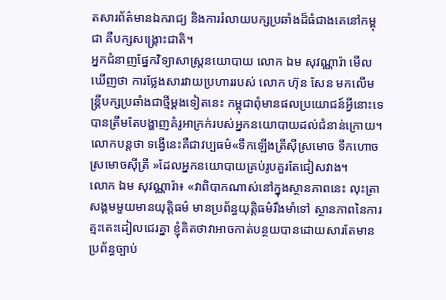តសារព័ត៌មានឯករាជ្យ និងការរំលាយបក្សប្រឆាំងដ៏ធំជាងគេនៅកម្ពុជា គឺបក្សសង្គ្រោះជាតិ។
អ្នកជំនាញផ្នែកវិទ្យាសាស្ត្រនយោបាយ លោក ឯម សុវណ្ណារ៉ា មើលឃើញថា ការថ្លែងសារវាយប្រហាររបស់ លោក ហ៊ុន សែន មកលើមន្ត្រីបក្សប្រឆាំងជាថ្មីម្ដងទៀតនេះ កម្ពុជាពុំមានផលប្រយោជន៍អ្វីនោះទេ បានត្រឹមតែបង្ហាញគំរូអាក្រក់របស់អ្នកនយោបាយដល់ជំនាន់ក្រោយ។ លោកបន្តថា ទង្វើនេះគឺជាវប្បធម៌«ទឹកឡើងត្រីស៊ីស្រមោច ទឹកហោចស្រមោចស៊ីត្រី »ដែលអ្នកនយោបាយគ្រប់រូបគួរតែជៀសវាង។
លោក ឯម សុវណ្ណារ៉ា៖ «វាពិបាកណាស់នៅក្នុងស្ថានភាពនេះ លុះត្រាសង្គមមួយមានយុត្តិធម៌ មានប្រព័ន្ធយុត្តិធម៌រឹងមាំទៅ ស្ថានភាពនៃការត្មះតេះដៀលជេរគ្នា ខ្ញុំគិតថាវាអាចកាត់បន្ថយបានដោយសារតែមានប្រព័ន្ធច្បាប់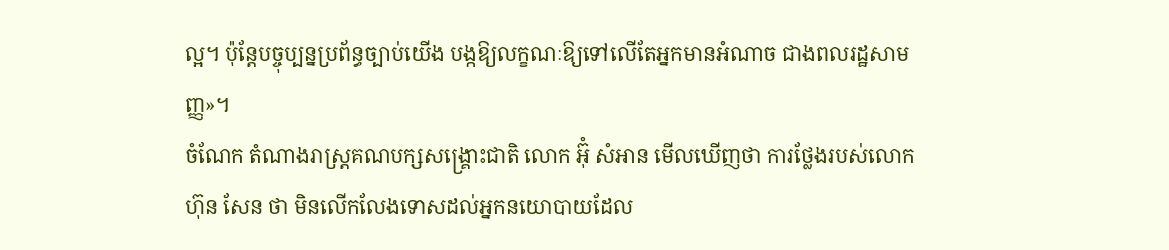ល្អ។ ប៉ុន្តែបច្ចុប្បន្នប្រព័ន្ធច្បាប់យើង បង្កឱ្យលក្ខណៈឱ្យទៅលើតែអ្នកមានអំណាច ជាងពលរដ្ឋសាមញ្ញ»។
ចំណែក តំណាងរាស្រ្តគណបក្សសង្គ្រោះជាតិ លោក អ៊ុំ សំអាន មើលឃើញថា ការថ្លែងរបស់លោកហ៊ុន សែន ថា មិនលើកលែងទោសដល់អ្នកនយោបាយដែល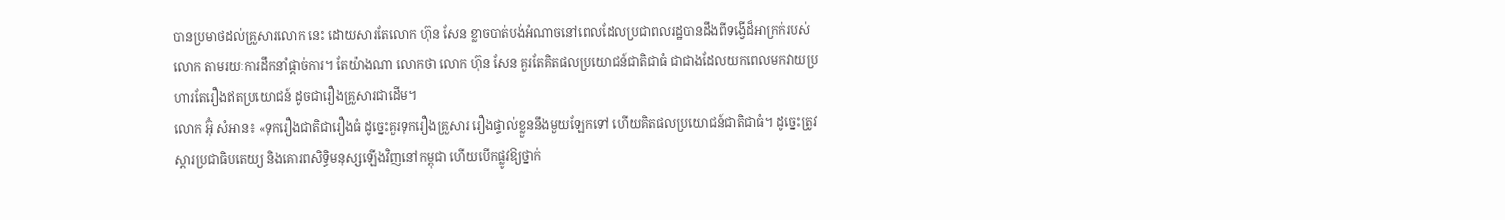បានប្រមាថដល់គ្រួសារលោក នេះ ដោយសារតែលោក ហ៊ុន សែន ខ្លាចបាត់បង់អំណាចនៅពេលដែលប្រជាពលរដ្ឋបានដឹងពីទង្វើដ៏អាក្រក់របស់លោក តាមរយៈការដឹកនាំផ្ដាច់ការ។ តែយ៉ាងណា លោកថា លោក ហ៊ុន សែន គួរតែគិតផលប្រយោជន៍ជាតិជាធំ ជាជាងដែលយកពេលមកវាយប្រហារតែរឿងឥតប្រយោជន៍ ដូចជារឿងគ្រួសារជាដើម។
លោក អ៊ុំ សំអាន៖ «ទុករឿងជាតិជារឿងធំ ដូច្នេះគួរទុករឿងគ្រួសារ រឿងផ្ទាល់ខ្លួននឹងមួយឡែកទៅ ហើយគិតផលប្រយោជន៍ជាតិជាធំ។ ដូច្នេះត្រូវស្ដារប្រជាធិបតេយ្យ និងគោរពសិទ្ធិមនុស្សឡើងវិញនៅកម្ពុជា ហើយបើកផ្លូវឱ្យថ្នាក់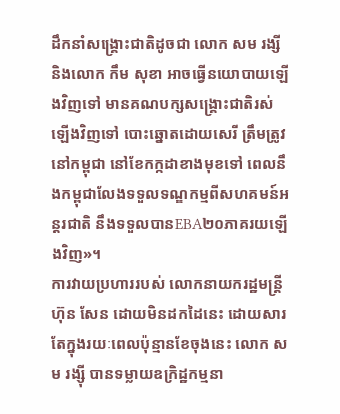ដឹកនាំសង្គ្រោះជាតិដូចជា លោក សម រង្សី និងលោក កឹម សុខា អាចធ្វើនយោបាយឡើងវិញទៅ មានគណបក្សសង្គ្រោះជាតិរស់ឡើងវិញទៅ បោះឆ្នោតដោយសេរី ត្រឹមត្រូវនៅកម្ពុជា នៅខែកក្កដាខាងមុខទៅ ពេលនឹងកម្ពុជាលែងទទួលទណ្ឌកម្មពីសហគមន៍អន្តរជាតិ នឹងទទួលបានEBA២០ភាគរយឡើងវិញ»។
ការវាយប្រហាររបស់ លោកនាយករដ្ឋមន្ត្រី ហ៊ុន សែន ដោយមិនដកដៃនេះ ដោយសារតែក្នុងរយៈពេលប៉ុន្មានខែចុងនេះ លោក សម រង្ស៊ី បានទម្លាយឧក្រិដ្ឋកម្មនា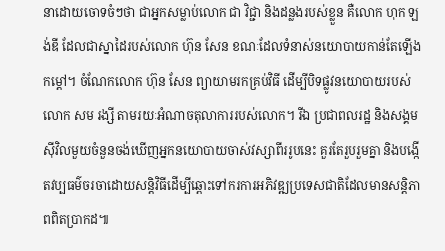នាដោយចោទចំៗថា ជាអ្នកសម្លាប់លោក ជា វិជ្ជា និងដន្លងរបស់ខ្លួន គឺលោក ហុក ឡង់ឌី ដែលជាស្នាដៃរបស់លោក ហ៊ុន សែន ខណៈដែលទំនាស់នយោបាយកាន់តែឡើងកម្តៅ។ ចំណែកលោក ហ៊ុន សែន ព្យាយាមរកគ្រប់វិធី ដើម្បីបិទផ្លូវនយោបាយរបស់លោក សម រង្សី តាមរយៈអំណាចតុលាការរបស់លោក។ រីឯ ប្រជាពលរដ្ឋ និងសង្គមស៊ីវិលមួយចំនួនចង់ឃើញអ្នកនយោបាយចាស់វស្សាពីររូបនេះ គួរតែរួបរួមគ្នា និងបង្កើតវប្បធម៌ចរចាដោយសន្តិវិធីដើម្បីឆ្ពោះទៅករការអភិវឌ្ឍប្រទេសជាតិដែលមានសន្តិភាពពិតប្រាកដ៕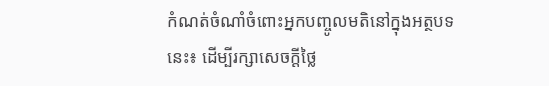កំណត់ចំណាំចំពោះអ្នកបញ្ចូលមតិនៅក្នុងអត្ថបទនេះ៖ ដើម្បីរក្សាសេចក្ដីថ្លៃ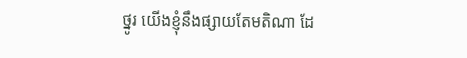ថ្នូរ យើងខ្ញុំនឹងផ្សាយតែមតិណា ដែ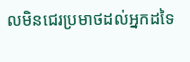លមិនជេរប្រមាថដល់អ្នកដទៃ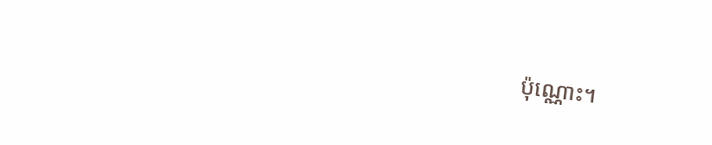ប៉ុណ្ណោះ។